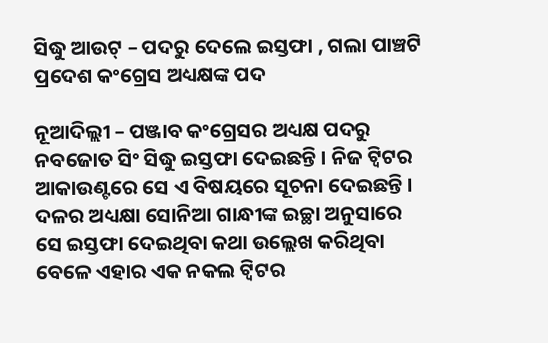ସିଦ୍ଧୁ ଆଉଟ୍‌ – ପଦରୁ ଦେଲେ ଇସ୍ତଫା , ଗଲା ପାଞ୍ଚଟି ପ୍ରଦେଶ କଂଗ୍ରେସ ଅଧ୍ୟକ୍ଷଙ୍କ ପଦ

ନୂଆଦିଲ୍ଲୀ – ପଞ୍ଜାବ କଂଗ୍ରେସର ଅଧ୍ୟକ୍ଷ ପଦରୁ ନବଜୋତ ସିଂ ସିଦ୍ଧୁ ଇସ୍ତଫା ଦେଇଛନ୍ତି । ନିଜ ଟ୍ୱିଟର ଆକାଉଣ୍ଟରେ ସେ ଏ ବିଷୟରେ ସୂଚନା ଦେଇଛନ୍ତି । ଦଳର ଅଧ୍ୟକ୍ଷା ସୋନିଆ ଗାନ୍ଧୀଙ୍କ ଇଚ୍ଛା ଅନୁସାରେ ସେ ଇସ୍ତଫା ଦେଇଥିବା କଥା ଉଲ୍ଲେଖ କରିଥିବା ବେଳେ ଏହାର ଏକ ନକଲ ଟ୍ୱିଟର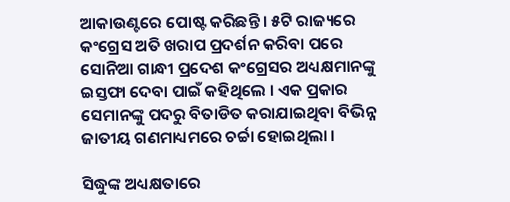ଆକାଉଣ୍ଟରେ ପୋଷ୍ଟ କରିଛନ୍ତି । ୫ଟି ରାଜ୍ୟରେ କଂଗ୍ରେସ ଅତି ଖରାପ ପ୍ରଦର୍ଶନ କରିବା ପରେ ସୋନିଆ ଗାନ୍ଧୀ ପ୍ରଦେଶ କଂଗ୍ରେସର ଅଧ୍ୟକ୍ଷମାନଙ୍କୁ ଇସ୍ତଫା ଦେବା ପାଇଁ କହିଥିଲେ । ଏକ ପ୍ରକାର ସେମାନଙ୍କୁ ପଦରୁ ବିତାଡିତ କରାଯାଇଥିବା ବିଭିନ୍ନ ଜାତୀୟ ଗଣମାଧ୍ୟମରେ ଚର୍ଚ୍ଚା ହୋଇଥିଲା ।

ସିଦ୍ଧୁଙ୍କ ଅଧ୍ୟକ୍ଷତାରେ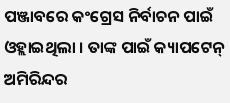ପଞ୍ଜାବରେ କଂଗ୍ରେସ ନିର୍ବାଚନ ପାଇଁ ଓହ୍ଲାଇଥିଲା । ତାଙ୍କ ପାଇଁ କ୍ୟାପଟେନ୍‌ ଅମିରିନ୍ଦର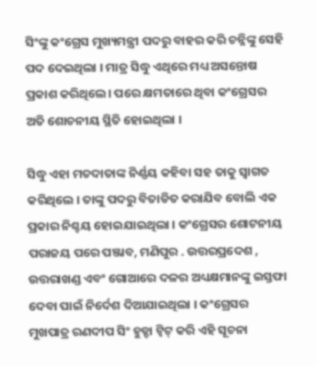ସିଂଙ୍କୁ କଂଗ୍ରେସ ମୁଖ୍ୟମନ୍ତ୍ରୀ ପଦରୁ ବାହର କରି ଚନ୍ନିଙ୍କୁ ସେହି ପଦ ଦେଇଥିଲା । ମାତ୍ର ସିଦ୍ଧୁ ଏଥିରେ ମଧ୍ୟ ଅସନ୍ତୋଷ ପ୍ରକାଶ କରିଥିଲେ। ପରେ କ୍ଷମତାରେ ଥିବା କଂଗ୍ରେସର ଅତି ଶୋଚନୀୟ ସ୍ଥିତି ହୋଇଥିଲା ।

ସିଦ୍ଧୁ ଏହା ମତଦାତାଙ୍କ ନିର୍ଣ୍ଣୟ କହିବା ସହ ତାକୁ ସ୍ୱାଗତ କରିଥିଲେ । ତାଙ୍କୁ ପଦରୁ ବିତାଡିତ କରାଯିବ ବୋଲି ଏକ ପ୍ରକାର ନିଶ୍ଚୟ ହୋଇଯାଇଥିଲା । କଂଗ୍ରେସର ଶୋଟନୀୟ ପରାଜୟ ପରେ ପଞ୍ଜାବ, ମଣିପୁର . ଉତ୍ତରପ୍ରଦେଶ , ଉତ୍ତରାଖଣ୍ଡ ଏବଂ ଗୋଆରେ ଦଳର ଅଧ୍ୟକ୍ଷମାନଙ୍କୁ ଇସ୍ତଫା ଦେବା ପାଇଁ ନିର୍ଦେଶ ଦିଆଯାଇଥିଲା । କଂଗ୍ରେସର ମୁଖପାତ୍ର ରଣଦୀପ ସିଂ ହୁଡ୍ଡା ଟ୍ୱିଟ୍‌ କରି ଏହି ସୂଚନା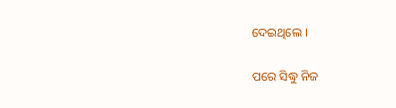ଦେଇଥିଲେ ।

ପରେ ସିଦ୍ଧୁ ନିଜ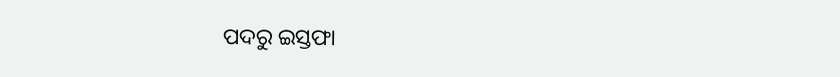ପଦରୁ ଇସ୍ତଫା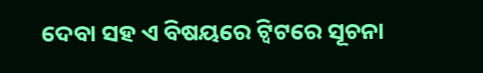ଦେବା ସହ ଏ ବିଷୟରେ ଟ୍ୱିଟରେ ସୂଚନା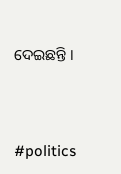ଦେଇଛନ୍ତି ।



#politics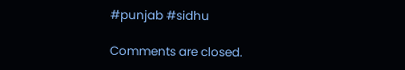#punjab #sidhu

Comments are closed.